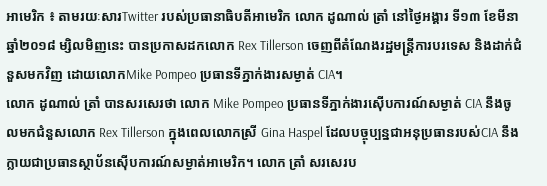អាមេរិក ៖ តាមរយៈសារTwitter របស់ប្រធានាធិបតីអាមេរិក លោក ដូណាល់ ត្រាំ នៅថ្ងៃអង្គារ ទី១៣ ខែមីនា ឆ្នាំ២០១៨ ម្សិលមិញនេះ បានប្រកាសដកលោក Rex Tillerson ចេញពីតំណែងរដ្ឋមន្ត្រីការបរទេស និងដាក់ជំនួសមកវិញ ដោយលោកMike Pompeo ប្រធានទីភ្នាក់ងារសម្ងាត់ CIA។
លោក ដូណាល់ ត្រាំ បានសរសេរថា លោក Mike Pompeo ប្រធានទីភ្នាក់ងារស៊ើបការណ៍សម្ងាត់ CIA នឹងចូលមកជំនួសលោក Rex Tillerson ក្នុងពេលលោកស្រី Gina Haspel ដែលបច្ចុប្បន្នជាអនុប្រធានរបស់CIA នឹងក្លាយជាប្រធានស្ថាប័នស៊ើបការណ៍សម្ងាត់អាមេរិក។ លោក ត្រាំ សរសេរប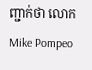ញ្ជាក់ថា លោកMike Pompeo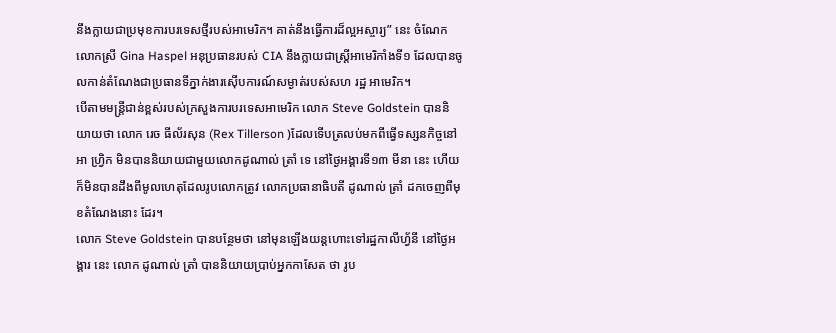នឹងក្លាយជាប្រមុខការបរទេសថ្មីរបស់អាមេរិក។ គាត់នឹងធ្វើការដ៏ល្អអស្ចារ្យ” នេះ ចំណែក លោកស្រី Gina Haspel អនុប្រធានរបស់ CIA នឹងក្លាយជាស្ត្រីអាមេរិកាំងទី១ ដែលបានចូលកាន់តំណែងជាប្រធានទីភ្នាក់ងារស៊ើបការណ៍សម្ងាត់របស់សហ រដ្ឋ អាមេរិក។
បើតាមមន្ត្រីជាន់ខ្ពស់របស់ក្រសួងការបរទេសអាមេរិក លោក Steve Goldstein បាននិយាយថា លោក រេច ធីល័រសុន (Rex Tillerson )ដែលទើបត្រលប់មកពីធ្វើទស្សនកិច្ចនៅ អា ហ្វ្រិក មិនបាននិយាយជាមួយលោកដូណាល់ ត្រាំ ទេ នៅថ្ងៃអង្គារទី១៣ មីនា នេះ ហើយក៏មិនបានដឹងពីមូលហេតុដែលរូបលោកត្រូវ លោកប្រធានាធិបតី ដូណាល់ ត្រាំ ដកចេញពីមុខតំណែងនោះ ដែរ។
លោក Steve Goldstein បានបន្ថែមថា នៅមុនឡើងយន្តហោះទៅរដ្ឋកាលីហ្វ័នី នៅថ្ងៃអង្គារ នេះ លោក ដូណាល់ ត្រាំ បាននិយាយប្រាប់អ្នកកាសែត ថា រូប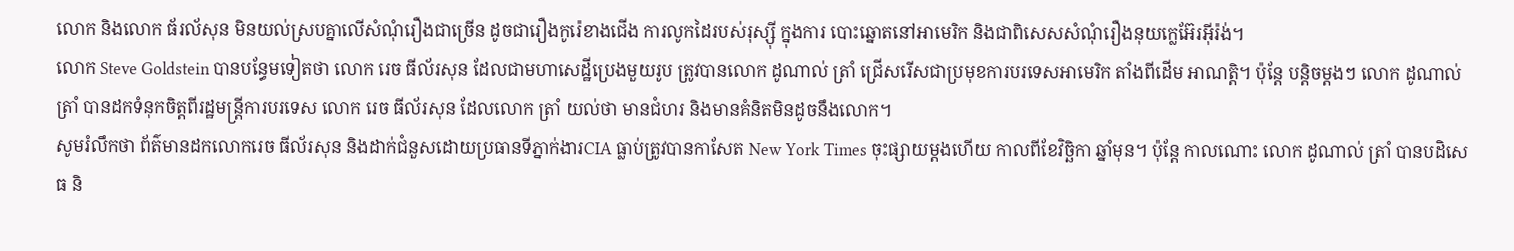លោក និងលោក ធ័រល័សុន មិនយល់ស្របគ្នាលើសំណុំរឿងជាច្រើន ដូចជារឿងកូរ៉េខាងជើង ការលូកដៃរបស់រុស្ស៊ី ក្នុងការ បោះឆ្នោតនៅអាមេរិក និងជាពិសេសសំណុំរឿងនុយក្លេអ៊ែរអ៊ីរ៉ង់។
លោក Steve Goldstein បានបន្ធែមទៀតថា លោក រេច ធីល័រសុន ដែលជាមហាសេដ្ឋីប្រេងមួយរូប ត្រូវបានលោក ដូណាល់ ត្រាំ ជ្រើសរើសជាប្រមុខការបរទេសអាមេរិក តាំងពីដើម អាណត្តិ។ ប៉ុន្តែ បន្តិចម្តងៗ លោក ដូណាល់ ត្រាំ បានដកទំនុកចិត្តពីរដ្ឋមន្ត្រីការបរទេស លោក រេច ធីល័រសុន ដែលលោក ត្រាំ យល់ថា មានជំហរ និងមានគំនិតមិនដូចនឹងលោក។
សូមរំលឹកថា ព័ត៌មានដកលោករេច ធីល័រសុន និងដាក់ជំនួសដោយប្រធានទីភ្នាក់ងារCIA ធ្លាប់ត្រូវបានកាសែត New York Times ចុះផ្សាយម្តងហើយ កាលពីខែវិច្ឆិកា ឆ្នាំមុន។ ប៉ុន្តែ កាលណោះ លោក ដូណាល់ ត្រាំ បានបដិសេធ និ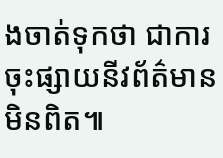ងចាត់ទុកថា ជាការចុះផ្សាយនីវព័ត៌មានមិនពិត៕